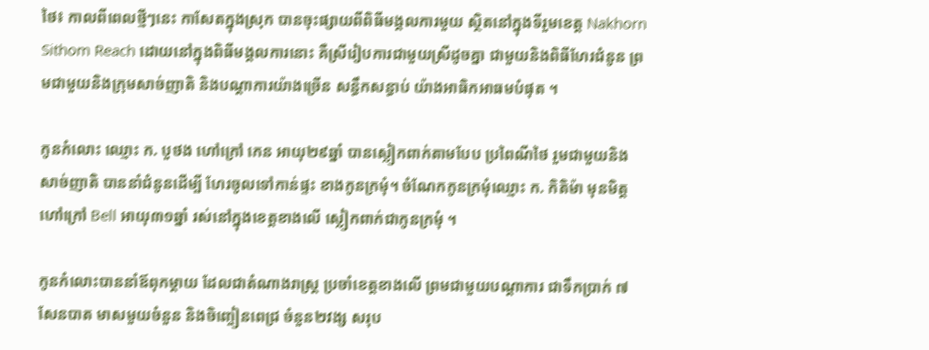ថៃ៖ កាលពីពេលថ្មីៗនេះ កាសែតក្នុងស្រុក បានចុះផ្សាយពីពិធីមង្គលការមួយ ស្ថិតនៅក្នុងទីរួមខេត្ត Nakhorn Sithom Reach ដោយនៅក្នុងពិធីមង្គលការនោះ គឺស្រីរៀបការជាមួយស្រីដូចគ្នា ជាមួយនិងពិធីហែរជំនូន ព្រមជាមួយនិងក្រុមសាច់ញាតិ និងបណ្តាការយ៉ាងច្រើន សន្ធឹកសន្ធាប់ យ៉ាងអាធិកអាធមបំផុត ។

កូនកំលោះ ឈ្មោះ ក. បួថង ហៅក្រៅ កេន អាយុ២៩ឆ្នាំ បានស្លៀកពាក់តាមបែប ប្រពៃណីថៃ រួមជាមួយនិងសាច់ញាតិ បាននាំជំនូនដើម្បី ហែរចូលទៅកាន់ផ្ទះ ខាងកូនក្រមុំ។ ចំណែកកូនក្រមុំឈ្មោះ ក. កិតិម៉ា មុនមិត្ត ហៅក្រៅ Bell អាយុ៣១ឆ្នាំ រស់នៅក្នុងខេត្តខាងលើ ស្លៀកពាក់ជាកូនក្រមុំ ។

កូនកំលោះបាននាំឪពុកម្តាយ ដែលជាតំណាងរាស្ត្រ ប្រចាំខេត្តខាងលើ ព្រមជាមួយបណ្តាការ ជាទឹកប្រាក់ ៧សែនបាត មាសមួយចំនួន និងចិញ្ចៀនពេជ្រ ចំនួន២វង្ស សរុប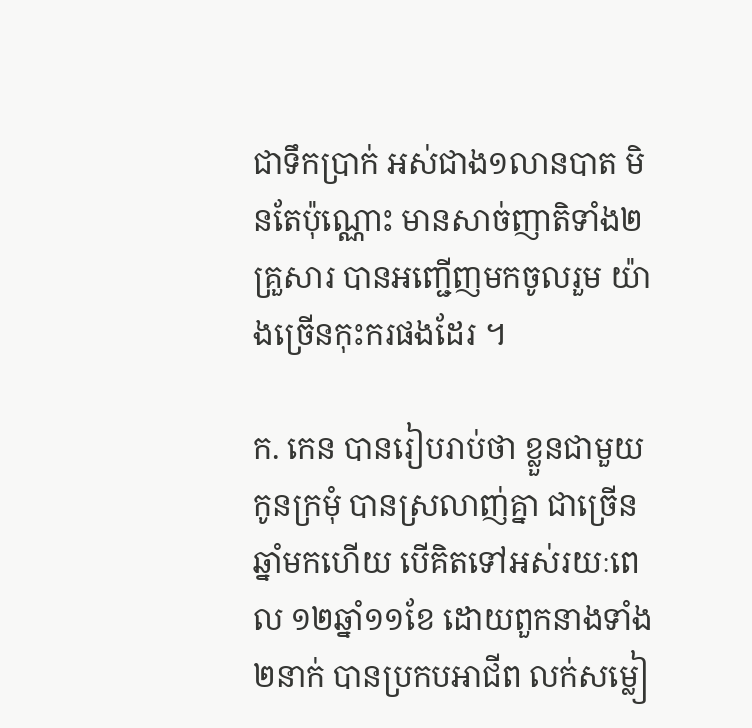ជាទឹកប្រាក់ អស់ជាង១លានបាត មិនតែប៉ុណ្ណោះ មានសាច់ញាតិទាំង២គ្រួសារ បានអញ្ជើញមកចូលរួម យ៉ាងច្រើនកុះករផងដែរ ។

ក. កេន បានរៀបរាប់ថា ខ្លួនជាមួយកូនក្រមុំ បានស្រលាញ់គ្នា ជាច្រើនឆ្នាំមកហើយ បើគិតទៅអស់រយៈពេល ១២ឆ្នាំ១១ខែ ដោយពួកនាងទាំង២នាក់ បានប្រកបអាជីព លក់សម្លៀ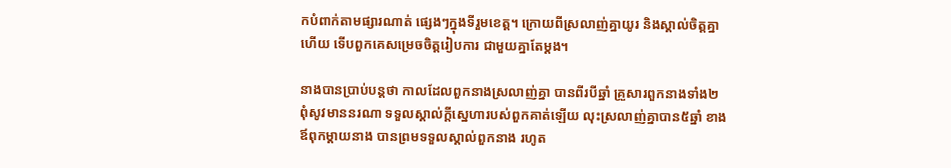កបំពាក់តាមផ្សារណាត់ ផ្សេងៗក្នុងទីរួមខេត្ត។ ក្រោយពីស្រលាញ់គ្នាយូរ និងស្គាល់ចិត្តគ្នាហើយ ទើបពួកគេសម្រេចចិត្តរៀបការ ជាមួយគ្នាតែម្តង។

នាងបានប្រាប់បន្តថា កាលដែលពួកនាងស្រលាញ់គ្នា បានពីរបីឆ្នាំ គ្រួសារពួកនាងទាំង២ ពុំសូវមាននរណា ទទួលស្គាល់ក្តីស្នេហារបស់ពួកគាត់ឡើយ លុះស្រលាញ់គ្នាបាន៥ឆ្នាំ ខាងឪពុកម្តាយនាង បានព្រមទទួលស្គាល់ពួកនាង រហូត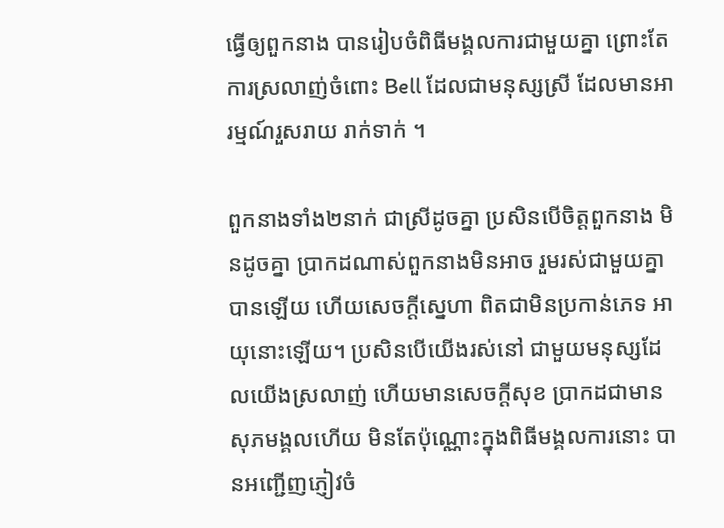ធ្វើឲ្យពួកនាង បានរៀបចំពិធីមង្គលការជាមួយគ្នា ព្រោះតែការស្រលាញ់ចំពោះ Bell ដែលជាមនុស្សស្រី ដែលមានអារម្មណ៍រួសរាយ រាក់ទាក់ ។

ពួកនាងទាំង២នាក់ ជាស្រីដូចគ្នា ប្រសិនបើចិត្តពួកនាង មិនដូចគ្នា ប្រាកដណាស់ពួកនាងមិនអាច រួមរស់ជាមួយគ្នាបានឡើយ ហើយសេចក្តីស្នេហា ពិតជាមិនប្រកាន់ភេទ អាយុនោះឡើយ។ ប្រសិនបើយើងរស់នៅ ជាមួយមនុស្សដែលយើងស្រលាញ់ ហើយមានសេចក្តីសុខ ប្រាកដជាមានសុភមង្គលហើយ មិនតែប៉ុណ្ណោះក្នុងពិធីមង្គលការនោះ បានអញ្ជើញភ្ញៀវចំ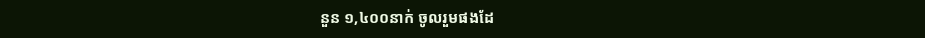នួន ១,៤០០នាក់ ចូលរួមផងដែ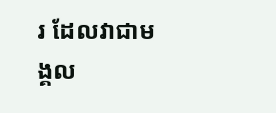រ ដែលវាជាមង្គល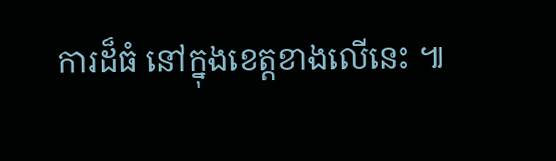ការដ៏ធំ នៅក្នុងខេត្តខាងលើនេះ ៕